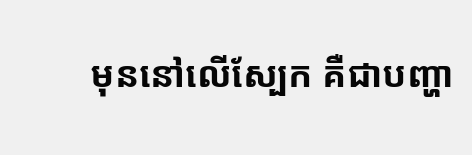មុននៅលើស្បែក គឺជាបញ្ហា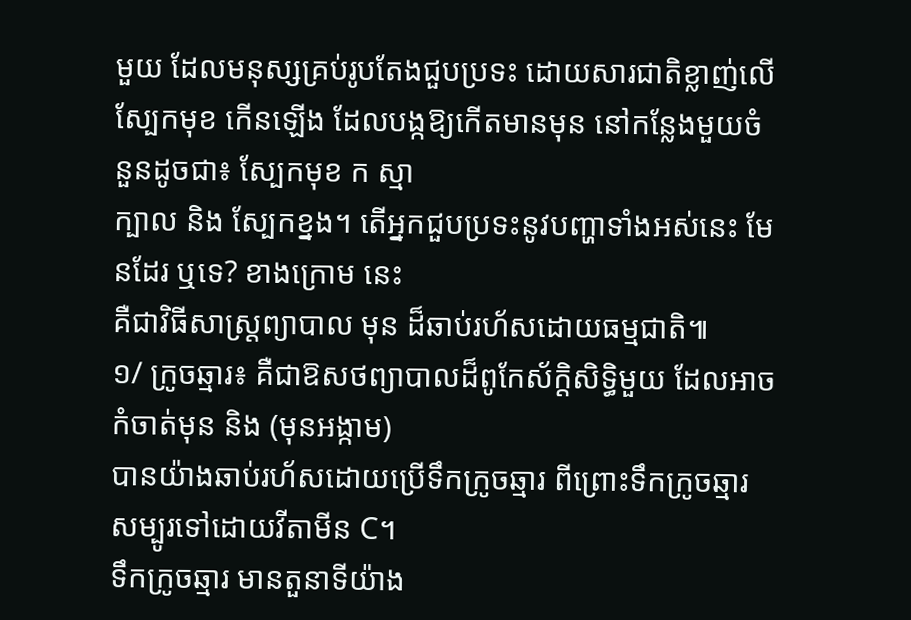មួយ ដែលមនុស្សគ្រប់រូបតែងជួបប្រទះ ដោយសារជាតិខ្លាញ់លើ
ស្បែកមុខ កើនឡើង ដែលបង្កឱ្យកើតមានមុន នៅកន្លែងមួយចំនួនដូចជា៖ ស្បែកមុខ ក ស្មា
ក្បាល និង ស្បែកខ្នង។ តើអ្នកជួបប្រទះនូវបញ្ហាទាំងអស់នេះ មែនដែរ ឬទេ? ខាងក្រោម នេះ
គឺជាវិធីសាស្រ្តព្យាបាល មុន ដ៏ឆាប់រហ័សដោយធម្មជាតិ៕
១/ ក្រូចឆ្មារ៖ គឺជាឱសថព្យាបាលដ៏ពូកែស័ក្តិសិទ្ធិមួយ ដែលអាចកំចាត់មុន និង (មុនអង្កាម)
បានយ៉ាងឆាប់រហ័សដោយប្រើទឹកក្រូចឆ្មារ ពីព្រោះទឹកក្រូចឆ្មារ សម្បូរទៅដោយវីតាមីន C។
ទឹកក្រូចឆ្មារ មានតួនាទីយ៉ាង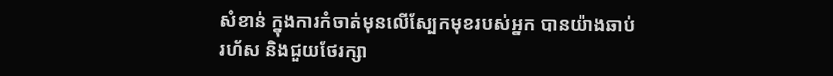សំខាន់ ក្នុងការកំចាត់មុនលើស្បែកមុខរបស់អ្នក បានយ៉ាងឆាប់
រហ័ស និងជួយថែរក្សា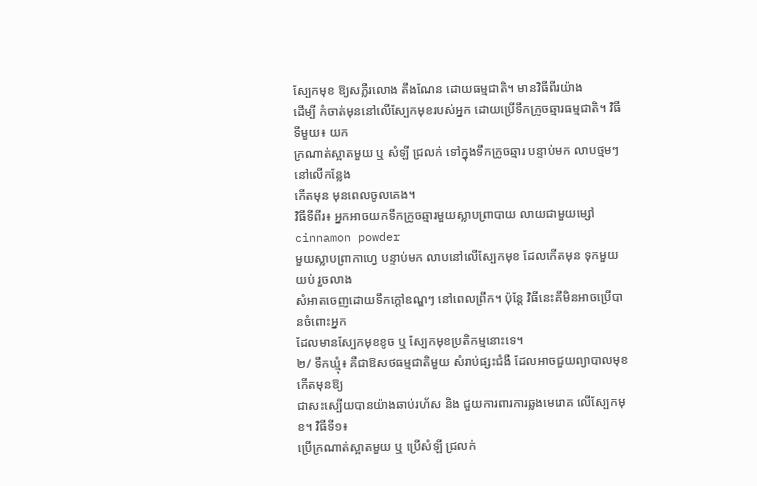ស្បែកមុខ ឱ្យសភ្លឺរលោង តឹងណែន ដោយធម្មជាតិ។ មានវិធីពីរយ៉ាង
ដើម្បី កំចាត់មុននៅលើស្បែកមុខរបស់អ្នក ដោយប្រើទឹកក្រូចឆ្មារធម្មជាតិ។ វិធីទីមួយ៖ យក
ក្រណាត់ស្អាតមួយ ឬ សំឡី ជ្រលក់ ទៅក្នុងទឹកក្រូចឆ្មារ បន្ទាប់មក លាបថ្មមៗនៅលើកន្លែង
កើតមុន មុនពេលចូលគេង។
វិធីទីពីរ៖ អ្នកអាចយកទឹកក្រូចឆ្មារមួយស្លាបព្រាបាយ លាយជាមួយម្សៅ cinnamon powder
មួយស្លាបព្រាកាហ្វេ បន្ទាប់មក លាបនៅលើស្បែកមុខ ដែលកើតមុន ទុកមួយយប់ រួចលាង
សំអាតចេញដោយទឹកក្តៅឧណ្ឌៗ នៅពេលព្រឹក។ ប៉ុន្តែ វិធីនេះគឹមិនអាចប្រើបានចំពោះអ្នក
ដែលមានស្បែកមុខខូច ឬ ស្បែកមុខប្រតិកម្មនោះទេ។
២/ ទឹកឃ្មុំ៖ គឺជាឱសថធម្មជាតិមួយ សំរាប់ផ្សះជំងឺ ដែលអាចជួយព្យាបាលមុខ កើតមុនឱ្យ
ជាសះស្បើយបានយ៉ាងឆាប់រហ័ស និង ជួយការពារការឆ្លងមេរោគ លើស្បែកមុខ។ វិធីទី១៖
ប្រើក្រណាត់ស្អាតមួយ ឬ ប្រើសំឡី ជ្រលក់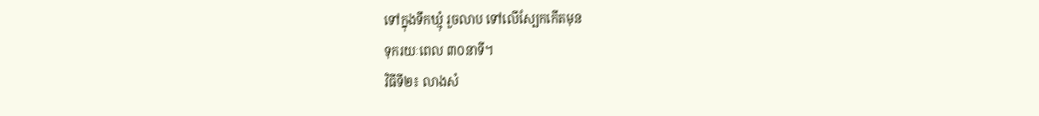ទៅក្នុងទឹកឃ្មុំ រួចលាប ទៅលើស្បែកកើតមុន
ទុករយៈពេល ៣០នាទី។
វិធីទី២៖ លាងសំ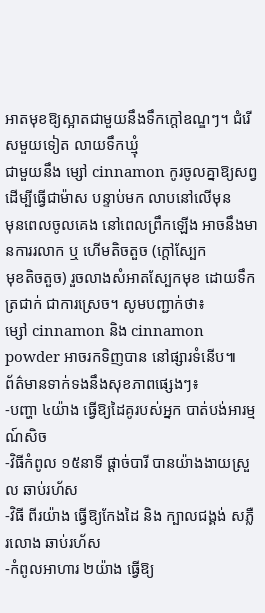អាតមុខឱ្យស្អាតជាមួយនឹងទឹកក្តៅឧណ្ឌៗ។ ជំរើសមួយទៀត លាយទឹកឃ្មុំ
ជាមួយនឹង ម្សៅ cinnamon កូរចូលគ្នាឱ្យសព្វ ដើម្បីធ្វើជាម៉ាស បន្ទាប់មក លាបនៅលើមុន
មុនពេលចូលគេង នៅពេលព្រឹកឡើង អាចនឹងមានការរលាក ឬ ហើមតិចតួច (ក្តៅស្បែក
មុខតិចតួច) រួចលាងសំអាតស្បែកមុខ ដោយទឹកត្រជាក់ ជាការស្រេច។ សូមបញ្ជាក់ថា៖
ម្សៅ cinnamon និង cinnamon powder អាចរកទិញបាន នៅផ្សារទំនើប៕
ព័ត៌មានទាក់ទងនឹងសុខភាពផ្សេងៗ៖
-បញ្ហា ៤យ៉ាង ធ្វើឱ្យដៃគូរបស់អ្នក បាត់បង់អារម្មណ៍សិច
-វិធីកំពូល ១៥នាទី ផ្តាច់បារី បានយ៉ាងងាយស្រួល ឆាប់រហ័ស
-វិធី ពីរយ៉ាង ធ្វើឱ្យកែងដៃ និង ក្បាលជង្គង់ សភ្លឺ រលោង ឆាប់រហ័ស
-កំពូលអាហារ ២យ៉ាង ធ្វើឱ្យ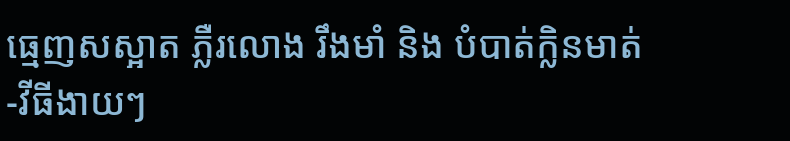ធ្មេញសស្អាត ភ្លឺរលោង រឹងមាំ និង បំបាត់ក្លិនមាត់
-វីធីងាយៗ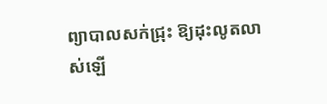ព្យាបាលសក់ជ្រុះ ឱ្យដុះលូតលាស់ឡើ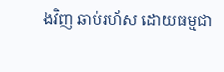ងវិញ ឆាប់រហ័ស ដោយធម្មជា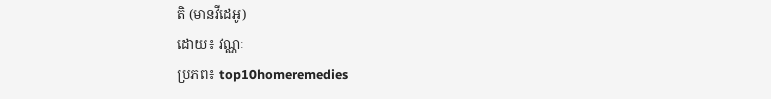តិ (មានវីដេអូ)
ដោយ៖ វណ្ណៈ
ប្រភព៖ top10homeremedies